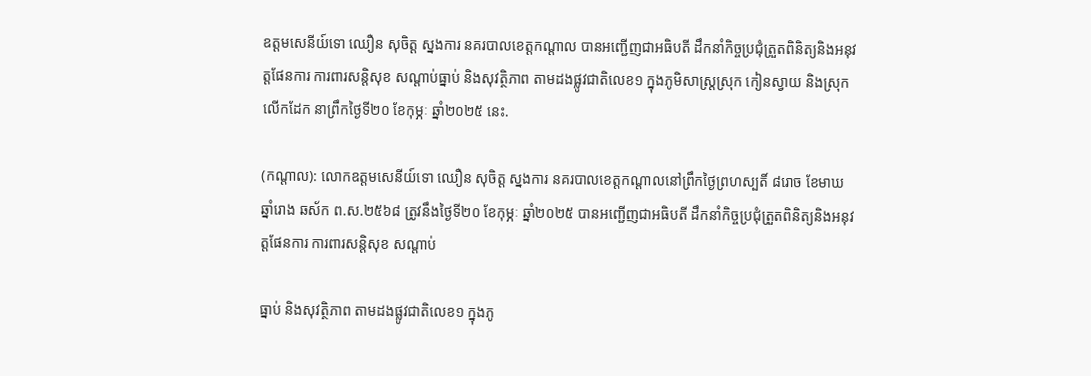ឧត្តមសេនីយ៍ទោ ឈឿន សុចិត្ត ស្នងការ នគរបាលខេត្តកណ្តាល បានអញ្ជើញជាអធិបតី ដឹកនាំកិច្ចប្រជុំត្រួតពិនិត្យនិងអនុវត្តផែនការ ការពារសន្តិសុខ សណ្តាប់ធ្នាប់ និងសុវត្ថិភាព តាមដងផ្លូវជាតិលេខ១ ក្នុងភូមិសាស្ត្រស្រុក កៀនស្វាយ និងស្រុកលើកដែក នាព្រឹកថ្ងៃទី២០ ខែកុម្ភៈ ឆ្នាំ២០២៥ នេះ.

(កណ្តាល): លោកឧត្តមសេនីយ៍ទោ ឈឿន សុចិត្ត ស្នងការ នគរបាលខេត្តកណ្តាលនៅព្រឹកថ្ងៃព្រហស្បតិ៍ ៨រោច ខែមាឃ ឆ្នាំរោង ឆស័ក ព.ស.២៥៦៨ ត្រូវនឹងថ្ងៃទី២០ ខែកុម្ភៈ ឆ្នាំ២០២៥ បានអញ្ជើញជាអធិបតី ដឹកនាំកិច្ចប្រជុំត្រួតពិនិត្យនិងអនុវត្តផែនការ ការពារសន្តិសុខ សណ្តាប់

ធ្នាប់ និងសុវត្ថិភាព តាមដងផ្លូវជាតិលេខ១ ក្នុងភូ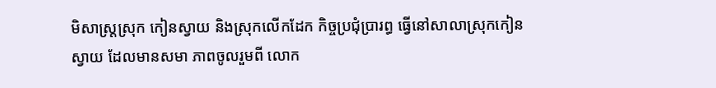មិសាស្ត្រស្រុក កៀនស្វាយ និងស្រុកលើកដែក កិច្ចប្រជុំប្រារព្ធ ធ្វើនៅសាលាស្រុកកៀនស្វាយ ដែលមានសមា ភាពចូលរួមពី លោក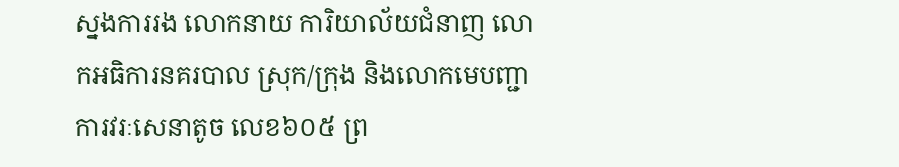ស្នងការរង លោកនាយ ការិយាល័យជំនាញ លោកអធិការនគរបាល ស្រុក/ក្រុង និងលោកមេបញ្ជាការវរៈសេនាតូច លេខ៦០៥ ព្រ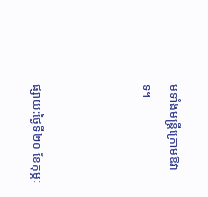មទាំងមន្ត្រីក្រោមឱវាទ។



ផ្សាយ:ថ្ងៃទី២០ ខែកុម្ភៈ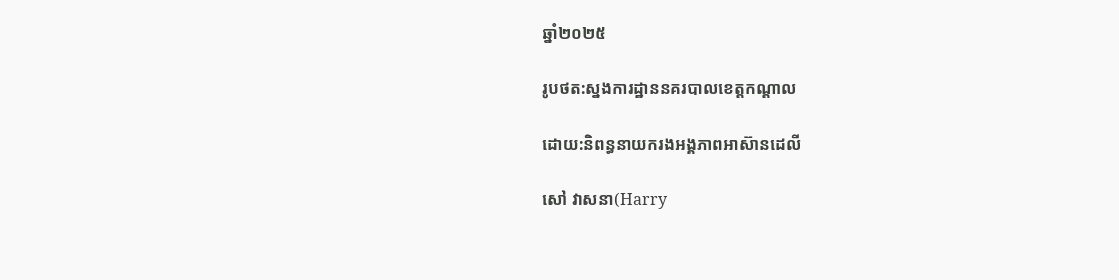ឆ្នាំ២០២៥

រូបថត:ស្នងការដ្ឋាននគរបាលខេត្តកណ្តាល

ដោយ:និពន្ធនាយករងអង្គភាពអាស៊ានដេលី

សៅ វាសនា(Harry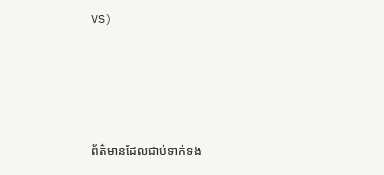VS)





ព័ត៌មានដែលជាប់ទាក់ទង